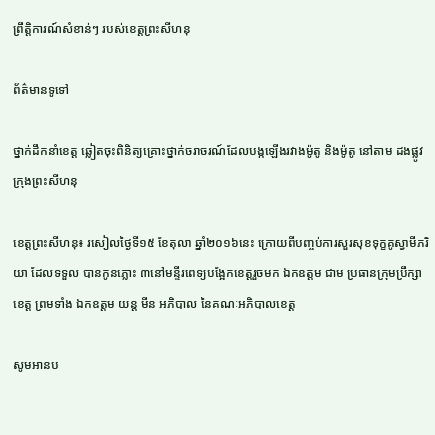ព្រឹត្តិការណ៍សំខាន់ៗ របស់ខេត្តព្រះសីហនុ

ព័ត៌មានទូទៅ

ថ្នាក់ដឹកនាំខេត្ត ឆ្លៀតចុះពិនិត្យគ្រោះថ្នាក់ចរាចរណ៍ដែលបង្កឡើងរវាងម៉ូតូ និងម៉ូតូ នៅតាម ដងផ្លូវក្រុងព្រះសីហនុ

ខេត្តព្រះសីហនុ៖ រសៀលថ្ងៃទី១៥ ខែតុលា ឆ្នាំ២០១៦នេះ ក្រោយពីបញ្ចប់ការសួរសុខទុក្ខគូស្វាមីភរិយា ដែលទទួល បានកូនភ្លោះ ៣នៅមន្ទីរពេទ្យបង្អែកខេត្តរួចមក ឯកឧត្តម ជាម ប្រធានក្រុមប្រឹក្សាខេត្ត ព្រមទាំង ឯកឧត្តម យន្ត មីន អភិបាល នៃគណៈអភិបាលខេត្ត

សូមអានប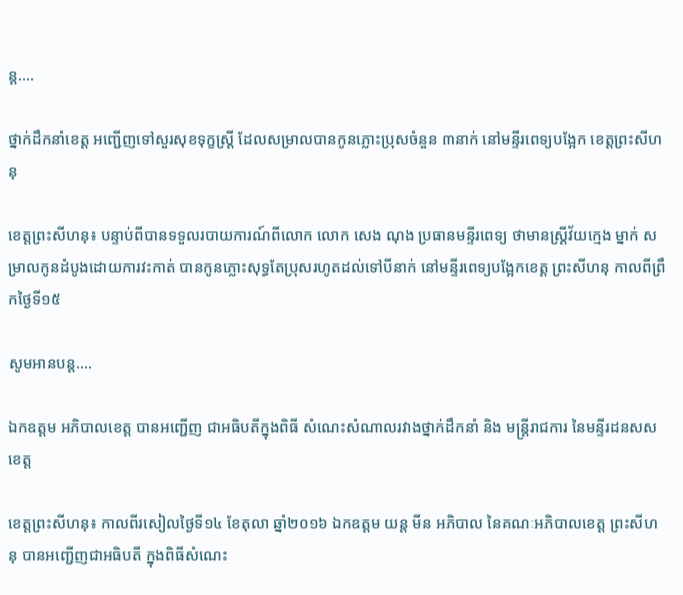ន្ត....

ថ្នាក់ដឹកនាំខេត្ត អញ្ជើញទៅសួរសុខទុក្ខស្រ្តី ដែលសម្រាលបានកូនភ្លោះប្រុសចំនួន ៣នាក់ នៅមន្ទីរពេទ្យបង្អែក ខេត្តព្រះសីហនុ

ខេត្តព្រះសីហនុ៖ បន្ទាប់ពីបានទទួលរបាយការណ៍ពីលោក លោក សេង ណុង ប្រធានមន្ទីរពេទ្យ ថាមានស្ត្រីវ័យក្មេង ម្នាក់ សម្រាលកូនដំបូងដោយការវះកាត់ បានកូនភ្លោះសុទ្ធតែប្រុសរហូតដល់ទៅបីនាក់ នៅមន្ទីរពេទ្យបង្អែកខេត្ត ព្រះសីហនុ កាលពីព្រឹកថ្ងៃទី១៥

សូមអានបន្ត....

ឯកឧត្តម អភិបាលខេត្ត បានអញ្ជើញ ជាអធិបតីក្នុងពិធី សំណេះសំណាលរវាងថ្នាក់ដឹកនាំ និង មន្ត្រីរាជការ នៃមន្ទីរដនសស ខេត្ត

ខេត្តព្រះសីហនុ៖ កាលពីរសៀលថ្ងៃទី១៤ ខែតុលា ឆ្នាំ២០១៦ ឯកឧត្តម យន្ត មីន អភិបាល នៃគណៈអភិបាលខេត្ត ព្រះសីហនុ បានអញ្ជើញជាអធិបតី ក្នុងពិធីសំណេះ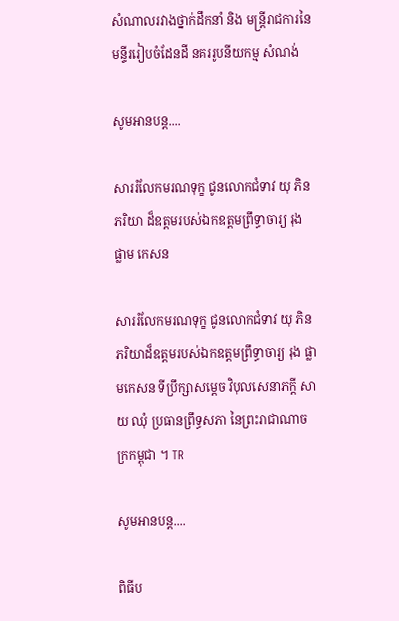សំណាលរវាងថ្នាក់ដឹកនាំ និង មន្ត្រីរាជការនៃមន្ទីររៀបចំដែនដី នគររូបនីយកម្ម សំណង់

សូមអានបន្ត....

សាររំលែកមរណទុក្ខ ជូនលោកជំទាវ យុ ភិន ភរិយា ដ៏ឧត្តមរបស់ឯកឧត្តមព្រឹទ្ធាចារ្យ រុង ផ្លាម កេសន

សាររំលែកមរណទុក្ខ ជូនលោកជំទាវ យុ ភិន ភរិយាដ៏ឧត្តមរបស់ឯកឧត្តមព្រឹទ្ធាចារ្យ រុង ផ្លាមកេសន ទីប្រឹក្សាសម្តេច វិបុលសេនាភក្តី សាយ ឈុំ ប្រធានព្រឹទ្ធសភា នៃព្រះរាជាណាចក្រកម្ពុជា ។ TR

សូមអានបន្ត....

ពិធីប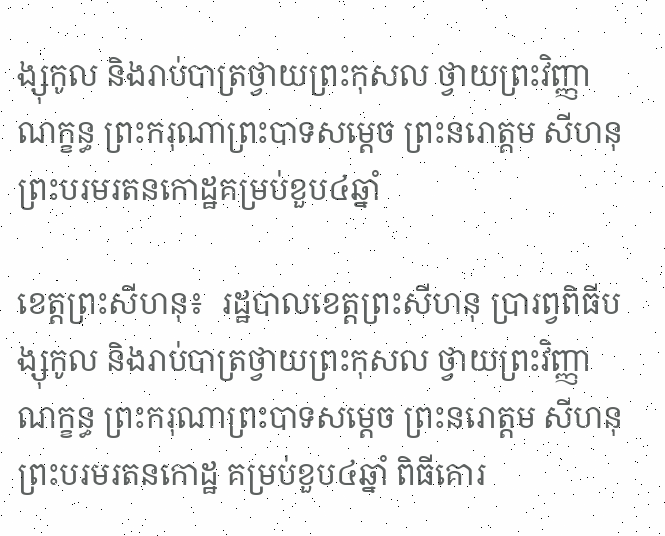ង្សុកូល និងរាប់បាត្រថ្វាយព្រះកុសល ថ្វាយព្រះវិញ្ញាណក្ខន្ធ ព្រះករុណាព្រះបាទសម្ដេច ព្រះនរោត្ដម សីហនុ ព្រះបរមរតនកោដ្ឋគម្រប់ខួប៤ឆ្នាំ

ខេត្តព្រះសីហនុ៖  រដ្ឋបាលខេត្តព្រះសីហនុ ប្រារព្វពិធីបង្សុកូល និងរាប់បាត្រថ្វាយព្រះកុសល ថ្វាយព្រះវិញ្ញាណក្ខន្ធ ព្រះករុណាព្រះបាទសម្ដេច ព្រះនរោត្ដម សីហនុ  ព្រះបរមរតនកោដ្ឋ គម្រប់ខួប៤ឆ្នាំ ពិធីគោរ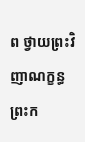ព ថ្វាយព្រះវិញាណក្ខន្ធ ព្រះក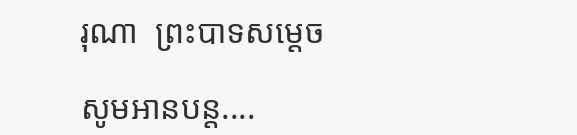រុណា  ព្រះបាទសម្ដេច

សូមអានបន្ត....